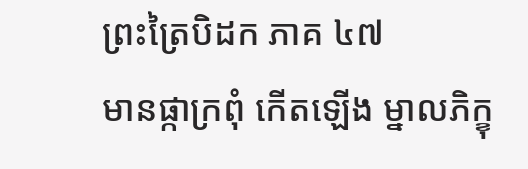ព្រះត្រៃបិដក ភាគ ៤៧
មានផ្កាក្រពុំ កើតឡើង ម្នាលភិក្ខុ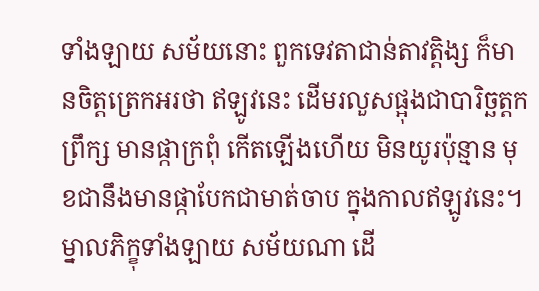ទាំងឡាយ សម័យនោះ ពួកទេវតាជាន់តាវត្តិង្ស ក៏មានចិត្តត្រេកអរថា ឥឡូវនេះ ដើមរលួសផ្អុងជាបារិច្ឆត្តកព្រឹក្ស មានផ្កាក្រពុំ កើតឡើងហើយ មិនយូរប៉ុន្មាន មុខជានឹងមានផ្កាបែកជាមាត់ចាប ក្នុងកាលឥឡូវនេះ។ ម្នាលភិក្ខុទាំងឡាយ សម័យណា ដើ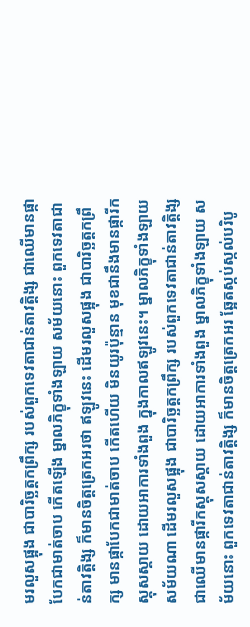មរលួសផ្អុង ជាបារិច្ឆត្តកព្រឹក្ស របស់ពួកទេវតាជាន់តាវត្តិង្ស ជាឈើមានផ្កាបែកជាមាត់ចាប កើតឡើង ម្នាលភិក្ខុទាំងឡាយ សម័យនោះ ពួកទេវតាជាន់តាវត្តិង្ស ក៏មានចិត្តត្រេកអរថា ឥឡូវនេះ ដើមរលួសផ្អុង ជាបារិច្ឆត្តកព្រឹក្ស មានផ្កាបែកជាមាត់ចាប កើតហើយ មិនយូរប៉ុន្មាន មុខជានឹងមានផ្ការីកស្គុសស្គាយ ដោយអាការទាំងពួង ក្នុងកាលឥឡូវនេះ។ ម្នាលភិក្ខុទាំងឡាយ សម័យណា ដើមរលួសផ្អុង ជាបារិច្ឆត្តកព្រឹក្ស របស់ពួកទេវតាជាន់តាវត្តិង្ស ជាឈើមានផ្ការីកស្គុសស្គាយ ដោយអាការទាំងពួង ម្នាលភិក្ខុទាំងឡាយ សម័យនោះ ពួកទេវតាជាន់តាវត្តិង្ស ក៏មានចិត្តត្រេកអរ ឆ្អែតស្កប់ស្កល់បរិបូ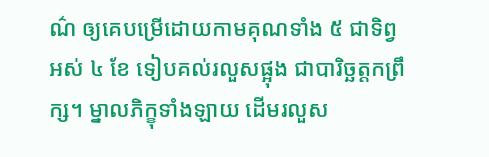ណ៌ ឲ្យគេបម្រើដោយកាមគុណទាំង ៥ ជាទិព្វ អស់ ៤ ខែ ទៀបគល់រលួសផ្អុង ជាបារិច្ឆត្តកព្រឹក្ស។ ម្នាលភិក្ខុទាំងឡាយ ដើមរលួស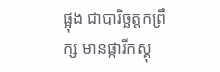ផ្អុង ជាបារិច្ឆត្តកព្រឹក្ស មានផ្ការីកស្គុ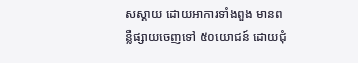សស្គាយ ដោយអាការទាំងពួង មានពន្លឺផ្សាយចេញទៅ ៥០យោជន៍ ដោយជុំ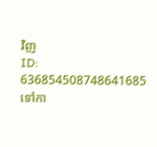វិញ
ID: 636854508748641685
ទៅកា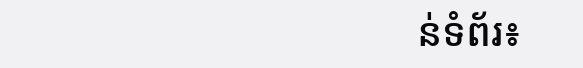ន់ទំព័រ៖